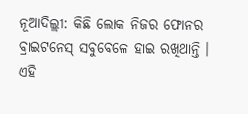ନୂଆଦିଲ୍ଲୀ: କିଛି ଲୋକ ନିଜର ଫୋନର ବ୍ରାଇଟନେସ୍ ସବୁବେଳେ ହାଇ ରଖିଥାନ୍ତି । ଏହି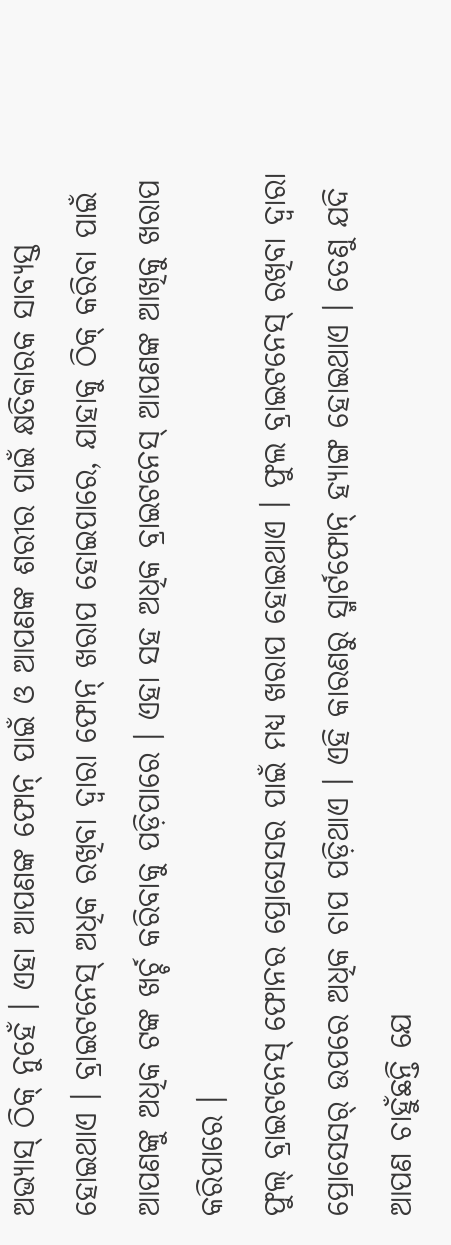ଅଭ୍ୟାସ୍ ଠିକ୍ ନୁହେଁ । ଏହା ଆପଣଙ୍କ ଫୋନ୍ ପାଇଁ ଓ ଆପଣଙ୍କ ଶରୀର ପାଇଁ କ୍ଷତିକାରକ ସାବ୍ୟସ୍ତ ହୋଇଥାଏ । ବ୍ରାଇଟନେସ୍ ଅଧିକ ରଖିବା ଦ୍ୱାରା ଫୋନ୍ ଖରାପ ହୋଇପାରେ, ଯାହାକୁ ଠିକ୍ କରିବା ପାଇଁ ଆପଣଙ୍କୁ ଅଧିକ ଟଙ୍କ ଖର୍ଚ୍ଚ କରିବାକୁ ପଡ଼ିପାରେ । ଏହା ସହ ଅଧିକ ବ୍ରାଇଟନେସ୍ ଆପଣଙ୍କ ଆଖିକୁ ଖରାପ କରିପାରେ ।
ଫୁଲ୍ ବ୍ରାଇଟନେସ୍ ଫୋନର ପ୍ରୋସେସର ପାଇଁ ମଧ୍ୟ ଖରାପ ହୋଇଥାଏ । ଫୁଲ ବ୍ରାଇଟନେସ୍ ରଖିବା ଦ୍ୱାରା ପ୍ରୋସେସର୍ ଉପରେ ଅଧିକ ଚାପ ପଡ଼ିଥାଏ । ଏହି କାରଣରୁ ସ୍ମାର୍ଟଫୋନ୍ ହ୍ୟାଙ୍ଗ ହୋଇଥାଏ । ତେଣୁ ଯଦି ଆପଣ ଚାହୁଁଛନ୍ତି ଯେ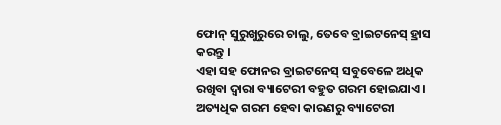ଫୋନ୍ ସୁରୁଖୁରୁରେ ଚାଲୁ, ତେବେ ବ୍ରାଇଟନେସ୍ ହ୍ରାସ କରନ୍ତୁ ।
ଏହା ସହ ଫୋନର ବ୍ରାଇଟନେସ୍ ସବୁବେଳେ ଅଧିକ ରଖିବା ଦ୍ୱାରା ବ୍ୟାଟେରୀ ବହୁତ ଗରମ ହୋଇଯାଏ । ଅତ୍ୟଧିକ ଗରମ ହେବା କାରଣରୁ ବ୍ୟାଟେରୀ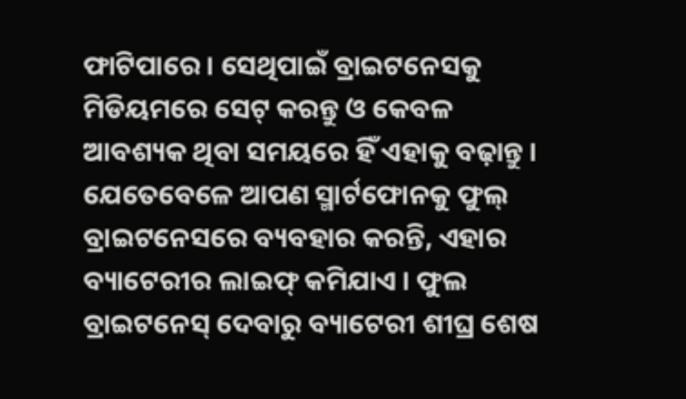ଫାଟିପାରେ । ସେଥିପାଇଁ ବ୍ରାଇଟନେସକୁ ମିଡିୟମରେ ସେଟ୍ କରନ୍ତୁ ଓ କେବଳ ଆବଶ୍ୟକ ଥିବା ସମୟରେ ହିଁ ଏହାକୁ ବଢ଼ାନ୍ତୁ ।
ଯେତେବେଳେ ଆପଣ ସ୍ମାର୍ଟଫୋନକୁ ଫୁଲ୍ ବ୍ରାଇଟନେସରେ ବ୍ୟବହାର କରନ୍ତି, ଏହାର ବ୍ୟାଟେରୀର ଲାଇଫ୍ କମିଯାଏ । ଫୁଲ ବ୍ରାଇଟନେସ୍ ଦେବାରୁ ବ୍ୟାଟେରୀ ଶୀଘ୍ର ଶେଷ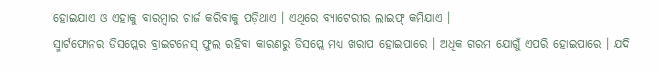ହୋଇଯାଏ ଓ ଏହାକୁ ବାରମ୍ବାର ଚାର୍ଜ କରିବାକୁ ପଡ଼ିଥାଏ । ଏଥିରେ ବ୍ୟାଟେରୀର ଲାଇଫ୍ କମିଯାଏ ।
ସ୍ମାର୍ଟଫୋନର ଡିସପ୍ଲେର ବ୍ରାଇଟନେସ୍ ଫୁଲ ରହିବା କାରଣରୁ ଡିସପ୍ଲେ ମଧ୍ୟ ଖରାପ ହୋଇପାରେ । ଅଧିକ ଗରମ ଯୋଗୁଁ ଏପରି ହୋଇପାରେ । ଯଦି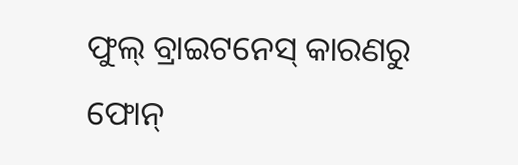ଫୁଲ୍ ବ୍ରାଇଟନେସ୍ କାରଣରୁ ଫୋନ୍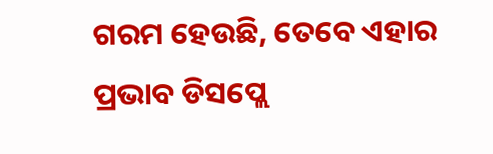ଗରମ ହେଉଛି, ତେବେ ଏହାର ପ୍ରଭାବ ଡିସପ୍ଲେ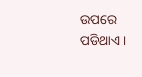ଉପରେ ପଡିଥାଏ ।